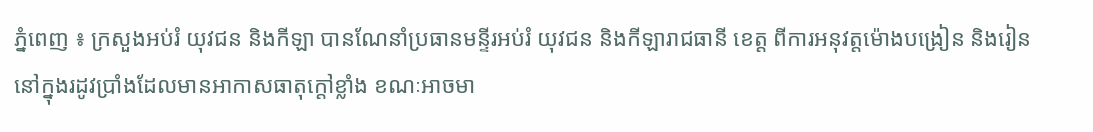ភ្នំពេញ ៖ ក្រសួងអប់រំ យុវជន និងកីឡា បានណែនាំប្រធានមន្ទីរអប់រំ យុវជន និងកីឡារាជធានី ខេត្ត ពីការអនុវត្តម៉ោងបង្រៀន និងរៀននៅក្នុងរដូវប្រាំងដែលមានអាកាសធាតុក្តៅខ្លាំង ខណៈអាចមា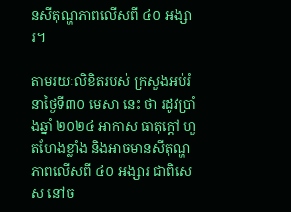នសីតុណ្ហភាពលើសពី ៤០ អង្សារ។

តាមរយៈលិខិតរបស់ ក្រសួងអប់រំ នាថ្ងៃទី៣០ មេសា នេះ ថា រដូវប្រាំងឆ្នាំ ២០២៤ អាកាស ធាតុក្តៅ ហួតហែងខ្លាំង និងអាចមានសីតុណ្ហភាពលើសពី ៤០ អង្សារ ជាពិសេស នៅច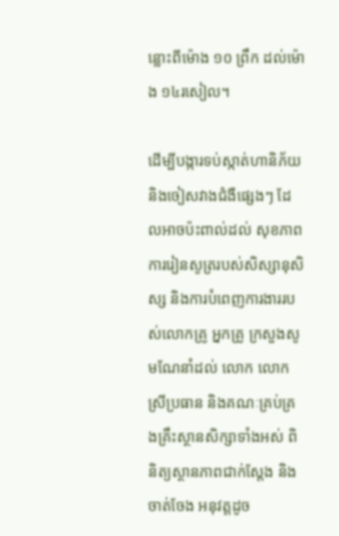ន្លោះពីម៉ោង ១០ ព្រឹក ដល់ម៉ោង ១៤រសៀល។

ដើម្បីបង្ការទប់ស្កាត់ហានិភ័យ និងចៀសវាងជំងឺផ្សេងៗ ដែលអាចប៉ះពាល់ដល់ សុខភាព ការរៀនសូត្ររបស់សិស្សានុសិស្ស និងការបំពេញការងាររបស់លោកគ្រូ អ្នកគ្រូ ក្រសួងសូមណែនាំដល់ លោក លោកស្រីប្រធាន និងគណៈគ្រប់គ្រងគ្រឹះស្ថានសិក្សាទាំងអស់ ពិនិត្យស្ថានភាពជាក់ស្តែង និងចាត់ចែង អនុវត្តដូច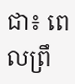ជា៖ ពេលព្រឹ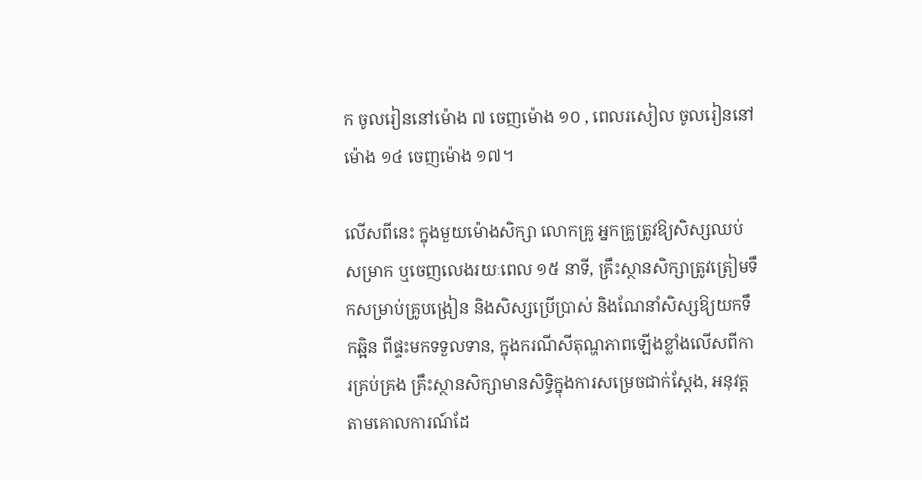ក ចូលរៀននៅម៉ោង ៧ ចេញម៉ោង ១០ , ពេលរសៀល ចូលរៀននៅម៉ោង ១៤ ចេញម៉ោង ១៧។

លើសពីនេះ ក្នុងមួយម៉ោងសិក្សា លោកគ្រូ អ្នកគ្រូត្រូវឱ្យសិស្សឈប់សម្រាក ឬចេញលេងរយៈពេល ១៥ នាទី, គ្រឹះស្ថានសិក្សាត្រូវត្រៀមទឹកសម្រាប់គ្រូបង្រៀន និងសិស្សប្រើប្រាស់ និងណែនាំសិស្សឱ្យយកទឹកឆ្អិន ពីផ្ទះមកទទួលទាន, ក្នុងករណីសីតុណ្ហភាពឡើងខ្លាំងលើសពីការគ្រប់គ្រង គ្រឹះស្ថានសិក្សាមានសិទ្ធិក្នុងការសម្រេចជាក់ស្តែង, អនុវត្តតាមគោលការណ៍ដែ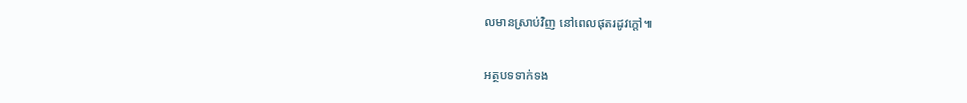លមានស្រាប់វិញ នៅពេលផុតរដូវក្តៅ៕

អត្ថបទទាក់ទង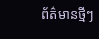ព័ត៌មានថ្មីៗ